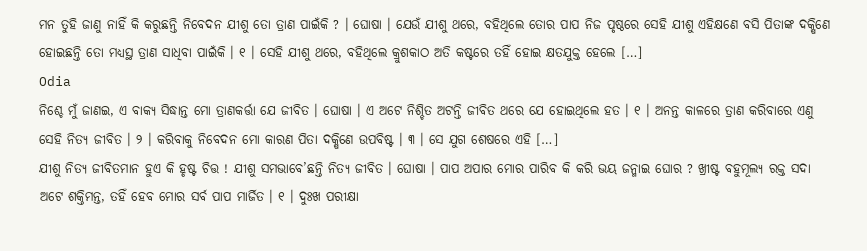ମନ ତୁହି ଜାଣୁ ନାହିଁ କି କରୁଛନ୍ତି ନିବେଦନ ଯୀଶୁ ତୋ ତ୍ରାଣ ପାଇଁକି ? । ଘୋଷା । ଯେଉଁ ଯୀଶୁ ଥରେ, ବହିଥିଲେ ତୋର ପାପ ନିଜ ପୃଷ୍ଠରେ ସେହି ଯୀଶୁ ଏହିକ୍ଷଣେ ବସି ପିତାଙ୍କ ଦକ୍ଷିଣେ ହୋଇଛନ୍ତି ତୋ ମଧ୍ୟସ୍ଥ ତ୍ରାଣ ସାଧିବା ପାଇଁକି । ୧ । ସେହି ଯୀଶୁ ଥରେ, ବହିଥିଲେ କ୍ରୁଶକାଠ ଅତି କଷ୍ଟରେ ତହିଁ ହୋଇ କ୍ଷତଯୁକ୍ତ ହେଲେ […]
Odia
ନିଶ୍ଚେ ମୁଁ ଜାଣଇ, ଏ ବାକ୍ୟ ସିଦ୍ଧାନ୍ତ ମୋ ତ୍ରାଣକର୍ତ୍ତା ଯେ ଜୀବିତ । ଘୋଷା । ଏ ଅଟେ ନିଶ୍ଚିତ ଅଟନ୍ତି ଜୀବିତ ଥରେ ଯେ ହୋଇଥିଲେ ହତ । ୧ । ଅନନ୍ତ କାଳରେ ତ୍ରାଣ କରିବାରେ ଏଣୁ ସେହି ନିତ୍ୟ ଜୀବିତ । ୨ । କରିବାକୁ ନିବେଦନ ମୋ କାରଣ ପିତା ଦକ୍ଷିଣେ ଉପବିଷ୍ଟ । ୩ । ସେ ଯୁଗ ଶେଷରେ ଏହି […]
ଯୀଶୁ ନିତ୍ୟ ଜୀବିତମାନ ହୁଏ କି ହୃଷ୍ଟ ଚିତ୍ତ ! ଯୀଶୁ ସମଭାବେ’ଛନ୍ତି ନିତ୍ୟ ଜୀବିତ । ଘୋଷା । ପାପ ଅପାର ମୋର ପାରିବ କି କରି ଭୟ ଜନ୍ମାଇ ଘୋର ? ଖ୍ରୀଷ୍ଟ ବହୁମୂଲ୍ୟ ରକ୍ତ ସଦା ଅଟେ ଶକ୍ତିମନ୍ତ, ତହିଁ ହେବ ମୋର ସର୍ବ ପାପ ମାର୍ଜିତ । ୧ । ଦୁଃଖ ପରୀକ୍ଷା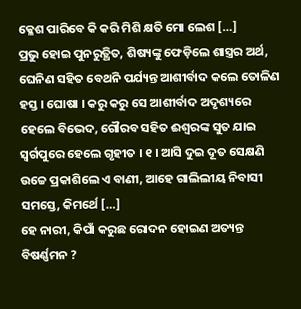କ୍ଳେଶ ପାରିବେ କି କରି ମିଶି କ୍ଷତି ମୋ ଲେଶ […]
ପ୍ରଭୁ ହୋଇ ପୁନରୁତ୍ଥିତ, ଶିଷ୍ୟଙ୍କୁ ଫେଡ଼ିଲେ ଶାସ୍ତ୍ରର ଅର୍ଥ, ଘେନିଣ ସହିତ ବେଥନି ପର୍ଯ୍ୟନ୍ତ ଆଶୀର୍ବାଦ କଲେ ତୋଳିଣ ହସ୍ତ । ଘୋଷା । କରୁ କରୁ ସେ ଆଶୀର୍ବାଦ ଅଦୃଶ୍ୟରେ ହେଲେ ବିଭେଦ, ଗୌରବ ସହିତ ଈଶ୍ୱରଙ୍କ ସୁତ ଯାଇ ସ୍ୱର୍ଗପୁରେ ହେଲେ ଗୃହୀତ । ୧ । ଆସି ଦୁଇ ଦୂତ ସେକ୍ଷଣି ଉଚ୍ଚେ ପ୍ରକାଶିଲେ ଏ ବାଣୀ, ଆହେ ଗାଲିଲୀୟ ନିବାସୀ ସମସ୍ତେ, କିମର୍ଥେ […]
ହେ ନାରୀ, କିପାଁ କରୁଛ ରୋଦନ ହୋଇଣ ଅତ୍ୟନ୍ତ ବିଷର୍ଣ୍ଣମନ ?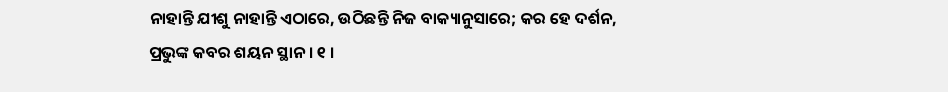ନାହାନ୍ତି ଯୀଶୁ ନାହାନ୍ତି ଏଠାରେ, ଉଠିଛନ୍ତି ନିଜ ବାକ୍ୟାନୁସାରେ; କର ହେ ଦର୍ଶନ, ପ୍ରଭୁଙ୍କ କବର ଶୟନ ସ୍ଥାନ । ୧ ।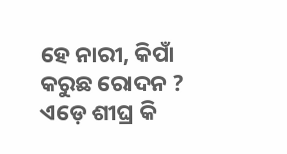ହେ ନାରୀ, କିପାଁ କରୁଛ ରୋଦନ ? ଏଡ଼େ ଶୀଘ୍ର କି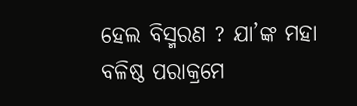ହେଲ ବିସ୍ମରଣ ? ଯା’ଙ୍କ ମହା ବଳିଷ୍ଠ ପରାକ୍ରମେ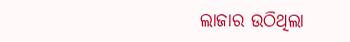ଲାଜାର ଉଠିଥିଲା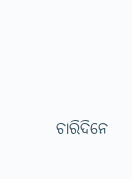ଚାରିଦିନେ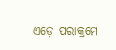ଏଡ଼େ ପରାକ୍ରମେ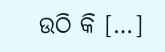ଉଠି କି […]